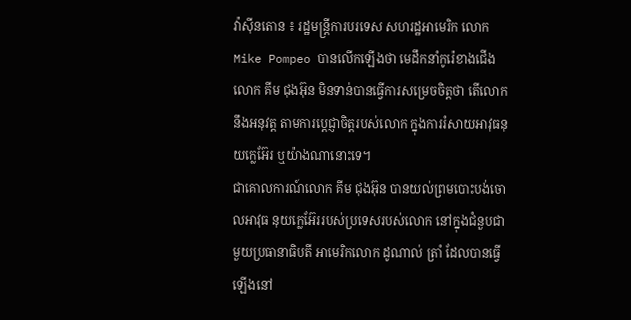វ៉ាស៊ីនតោន ៖ រដ្ឋមន្រ្តីការបរទេស សហរដ្ឋអាមេរិក លោក Mike Pompeo បានលើកឡើងថា មេដឹកនាំកូរ៉េខាងជើង លោក គីម ជុងអ៊ុន មិនទាន់បានធ្វើការសម្រេចចិត្តថា តើលោកនឹងអនុវត្ត តាមការប្តេជ្ញាចិត្តរបស់លោក ក្នុងការរំសាយអាវុធនុយក្លេអ៊ែរ ឬយ៉ាងណានោះទេ។
ជាគោលការណ៍លោក គីម ជុងអ៊ុន បានយល់ព្រមបោះបង់ចោលអាវុធ នុយក្លេអ៊ែររបស់ប្រទេសរបស់លោក នៅក្នុងជំនួបជាមួយប្រធានាធិបតី អាមេរិកលោក ដូណាល់ ត្រាំ ដែលបានធ្វើឡើងនៅ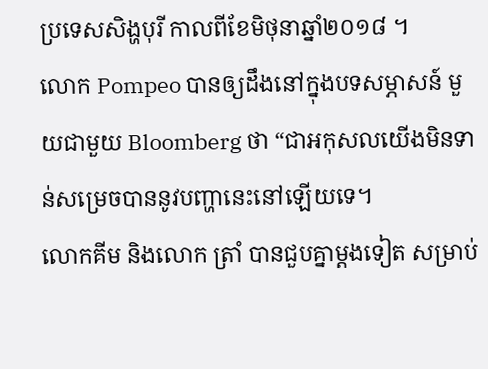ប្រទេសសិង្ហបុរី កាលពីខែមិថុនាឆ្នាំ២០១៨ ។
លោក Pompeo បានឲ្យដឹងនៅក្នុងបទសម្ភាសន៍ មួយជាមួយ Bloomberg ថា “ជាអកុសលយើងមិនទាន់សម្រេចបាននូវបញ្ហានេះនៅឡើយទេ។
លោកគីម និងលោក ត្រាំ បានជួបគ្នាម្តងទៀត សម្រាប់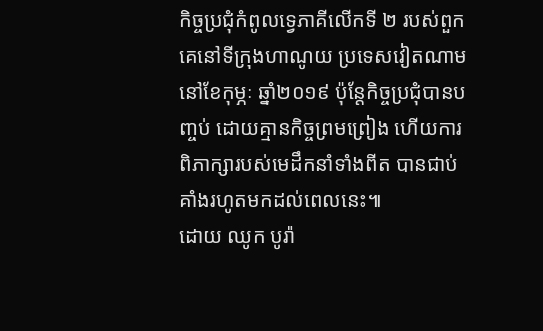កិច្ចប្រជុំកំពូលទ្វេភាគីលើកទី ២ របស់ពួកគេនៅទីក្រុងហាណូយ ប្រទេសវៀតណាម នៅខែកុម្ភៈ ឆ្នាំ២០១៩ ប៉ុន្តែកិច្ចប្រជុំបានបញ្ចប់ ដោយគ្មានកិច្ចព្រមព្រៀង ហើយការពិភាក្សារបស់មេដឹកនាំទាំងពីត បានជាប់គាំងរហូតមកដល់ពេលនេះ៕
ដោយ ឈូក បូរ៉ា